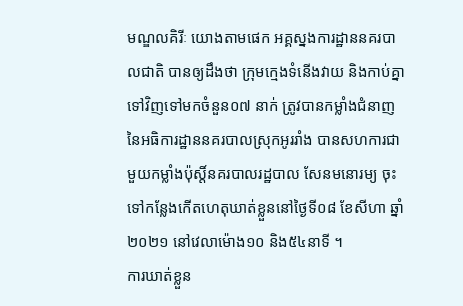មណ្ឌលគិរីៈ យោងតាមផេក អគ្គស្នងការដ្ឋាននគរបាលជាតិ បានឲ្យដឹងថា ក្រុមក្មេងទំនើងវាយ និងកាប់គ្នាទៅវិញទៅមកចំនួន០៧ នាក់ ត្រូវបានកម្លាំងជំនាញនៃអធិការដ្ឋាននគរបាលស្រុកអូររាំង បានសហការជាមួយកម្លាំងប៉ុស្តិ៍នគរបាលរដ្ឋបាល សែនមនោរម្យ ចុះទៅកន្លែងកើតហេតុឃាត់ខ្លួននៅថ្ងៃទី០៨ ខែសីហា ឆ្នាំ២០២១ នៅវេលាម៉ោង១០ និង៥៤នាទី ។
ការឃាត់ខ្លួន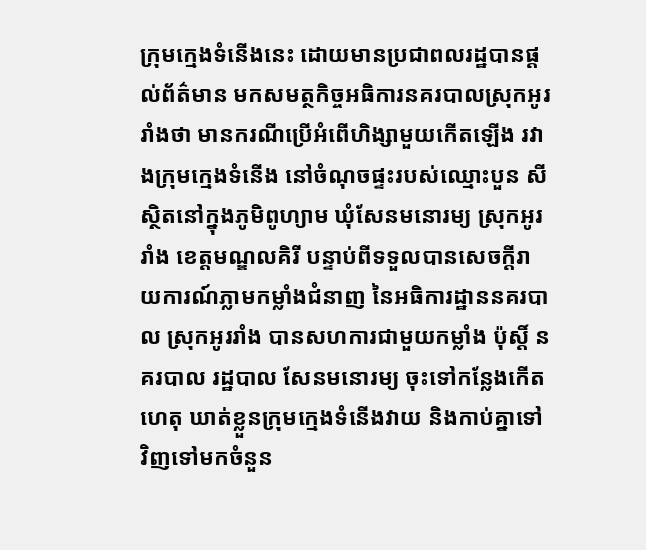ក្រុមក្មេងទំនើងនេះ ដោយមានប្រជាពលរដ្ឋបានផ្តល់ព័ត៌មាន មកសមត្ថកិច្ចអធិការនគរបាលស្រុកអូររាំងថា មានករណីប្រើអំពើហិង្សាមួយកើតឡើង រវាងក្រុមក្មេងទំនើង នៅចំណុចផ្ទះរបស់ឈ្មោះបួន សី ស្ថិតនៅក្នុងភូមិពូហ្យាម ឃុំសែនមនោរម្យ ស្រុកអូររាំង ខេត្តមណ្ឌលគិរី បន្ទាប់ពីទទួលបានសេចក្តីរាយការណ៍ភ្លាមកម្លាំងជំនាញ នៃអធិការដ្ឋាននគរបាល ស្រុកអូររាំង បានសហការជាមួយកម្លាំង ប៉ុស្តិ៍ នគរបាល រដ្ឋបាល សែនមនោរម្យ ចុះទៅកន្លែងកើតហេតុ ឃាត់ខ្លួនក្រុមក្មេងទំនើងវាយ និងកាប់គ្នាទៅវិញទៅមកចំនួន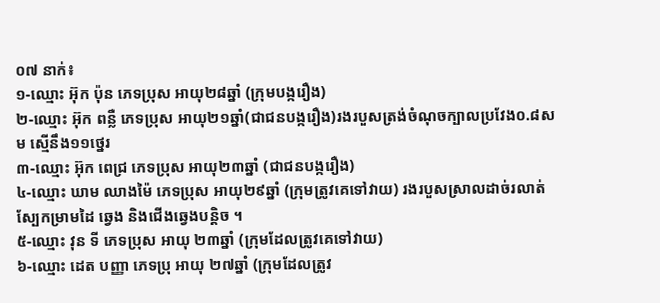០៧ នាក់៖
១-ឈ្មោះ អ៊ុក ប៉ុន ភេទប្រុស អាយុ២៨ឆ្នាំ (ក្រុមបង្ករឿង)
២-ឈ្មោះ អ៊ុក ពន្លឺ ភេទប្រុស អាយុ២១ឆ្នាំ(ជាជនបង្ករឿង)រងរបួសត្រង់ចំណុចក្បាលប្រវែង០.៨ស ម ស្មើនឹង១១ថ្នេរ
៣-ឈ្មោះ អ៊ុក ពេជ្រ ភេទប្រុស អាយុ២៣ឆ្នាំ (ជាជនបង្ករឿង)
៤-ឈ្មោះ ឃាម ឈាងម៉ៃ ភេទប្រុស អាយុ២៩ឆ្នាំ (ក្រុមត្រូវគេទៅវាយ) រងរបួសស្រាលដាច់រលាត់ ស្បែកម្រាមដៃ ឆ្វេង និងជើងឆ្វេងបន្តិច ។
៥-ឈ្មោះ វុន ទី ភេទប្រុស អាយុ ២៣ឆ្នាំ (ក្រុមដែលត្រូវគេទៅវាយ)
៦-ឈ្មោះ ដេត បញ្ញា ភេទប្រុ អាយុ ២៧ឆ្នាំ (ក្រុមដែលត្រូវ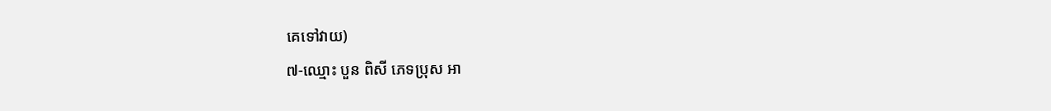គេទៅវាយ)
៧-ឈ្មោះ បួន ពិសី ភេទប្រុស អា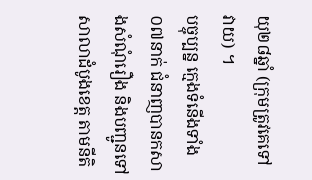យុ២៨ឆ្នាំ (ក្រុមត្រូវគេទៅវាយ) ។
បច្ចុប្បន្ន ក្មេងទំនើងទាំង០៧នាក់ ជំនាញបានកសាងសំណុំរឿង និងបញ្ជូនទៅសាលាដំបូងខេត្ត តាមនីតិ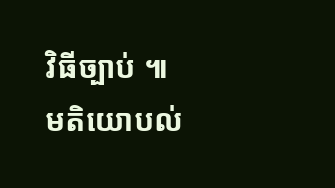វិធីច្បាប់ ៕
មតិយោបល់